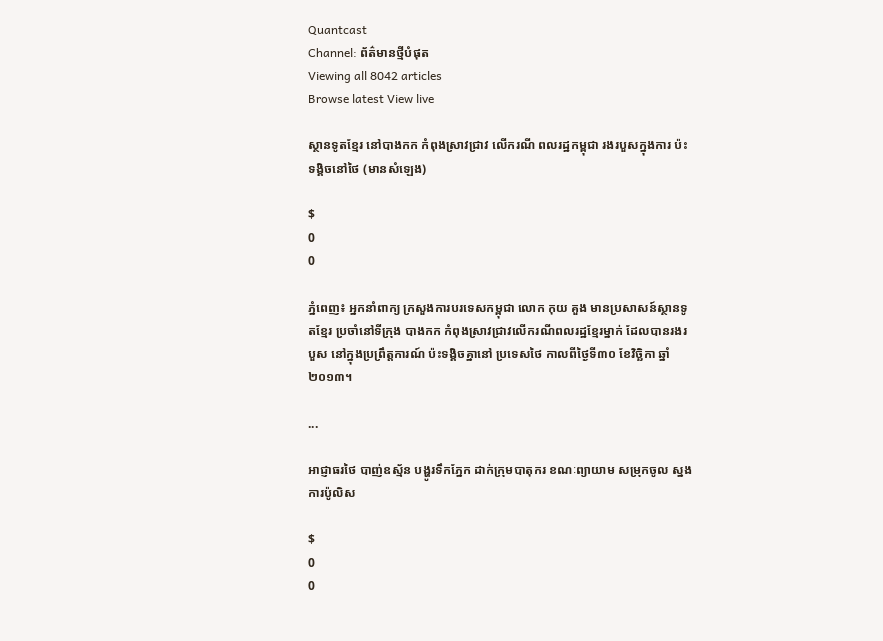Quantcast
Channel: ព័ត៌មានថ្មីបំផុត
Viewing all 8042 articles
Browse latest View live

ស្ថានទូតខ្មែរ នៅបាងកក កំពុងស្រាវជ្រាវ លើករណី ពលរដ្ឋកម្ពុជា រងរបួសក្នុងការ ប៉ះទង្គិចនៅថៃ (មានសំឡេង)

$
0
0

ភ្នំពេញ៖ អ្នកនាំពាក្យ ក្រសួងការបរទេសកម្ពុជា លោក កុយ គួង មានប្រសាសន៍ស្ថានទូតខ្មែរ ប្រចាំនៅទីក្រុង បាងកក កំពុងស្រាវជ្រាវលើករណីពលរដ្ឋខ្មែរម្នាក់ ដែលបានរងរបួស នៅក្នុងប្រព្រឹត្តការណ៍ ប៉ះទង្គិចគ្នានៅ ប្រទេសថៃ កាលពីថ្ងៃទី៣០ ខែវិច្ឆិកា ឆ្នាំ២០១៣។

...

អាជ្ញាធរថៃ បាញ់ឧស្ម័ន បង្ហូរទឹកភ្នែក ដាក់ក្រុមបាតុករ ខណៈព្យាយាម សម្រុកចូល ស្នងការប៉ូលិស

$
0
0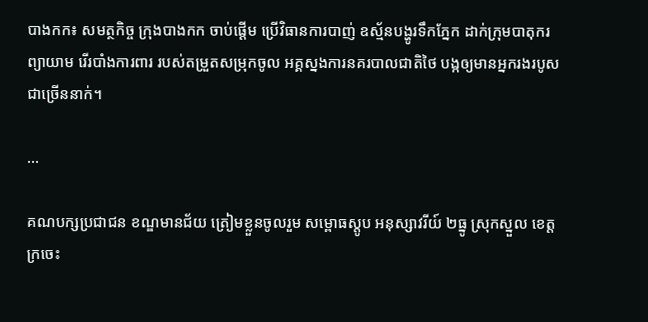បាងកក៖ សមត្ថកិច្ច ក្រុងបាងកក ចាប់ផ្តើម ប្រើវិធានការបាញ់ ឧស្ម័នបង្ហូរទឹកភ្នែក ដាក់ក្រុមបាតុករ ព្យាយាម រើរបាំងការពារ របស់តម្រួតសម្រុកចូល អគ្គស្នងការនគរបាលជាតិថៃ បង្កឲ្យមានអ្នករងរបូសជាច្រើននាក់។

...

គណបក្សប្រជាជន ខណ្ឌមានជ័យ ត្រៀមខ្លួនចូលរួម សម្ពោធស្តូប អនុស្សាវរីយ៍ ២ធ្នូ ស្រុកស្នួល ខេត្តក្រចេះ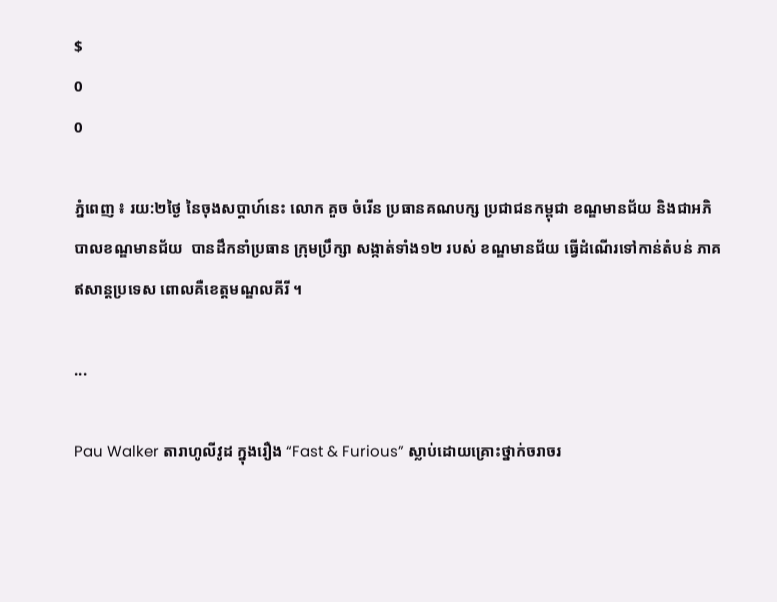$
0
0

ភ្នំពេញ ៖ រយ:២ថ្ងៃ នៃចុងសប្តាហ៍នេះ លោក គួច ចំរើន ប្រធានគណបក្ស ប្រជាជនកម្ពុជា ខណ្ឌមានជ័យ និងជាអភិបាលខណ្ឌមានជ័យ  បានដឹកនាំប្រធាន ក្រុមប្រឹក្សា សង្កាត់ទាំង១២ របស់ ខណ្ឌមានជ័យ ធ្វើដំណើរទៅកាន់តំបន់ ភាគឥសាន្តប្រទេស ពោលគឺខេត្តមណ្ឌលគីរី ។

...

Pau Walker តារាហូលីវូដ ក្នុងរឿង “Fast & Furious” ស្លាប់ដោយគ្រោះថ្នាក់ចរាចរ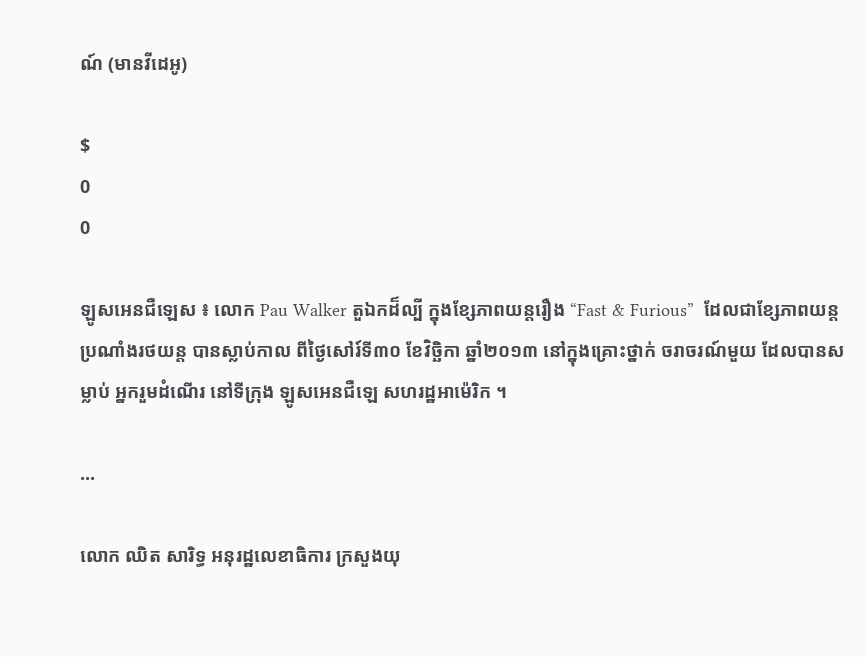ណ៍ (មានវីដេអូ)

$
0
0

ឡូសអេនជឺឡេស ៖ លោក Pau Walker តួឯកដ៏ល្បី ក្នុងខ្សែភាពយន្តរឿង “Fast & Furious”  ដែលជាខ្សែភាពយន្ត ប្រណាំងរថយន្ត បានស្លាប់កាល ពីថ្ងៃសៅរ៍ទី៣០ ខែវិច្ឆិកា ឆ្នាំ២០១៣ នៅក្នុងគ្រោះថ្នាក់ ចរាចរណ៍មួយ ដែលបានសម្លាប់ អ្នករួមដំណើរ នៅទីក្រុង ឡូសអេនជឺឡេ សហរដ្ឋអាម៉េរិក ។

...

លោក ឈិត សារិទ្ធ អនុរដ្ឋលេខាធិការ ក្រសួងយុ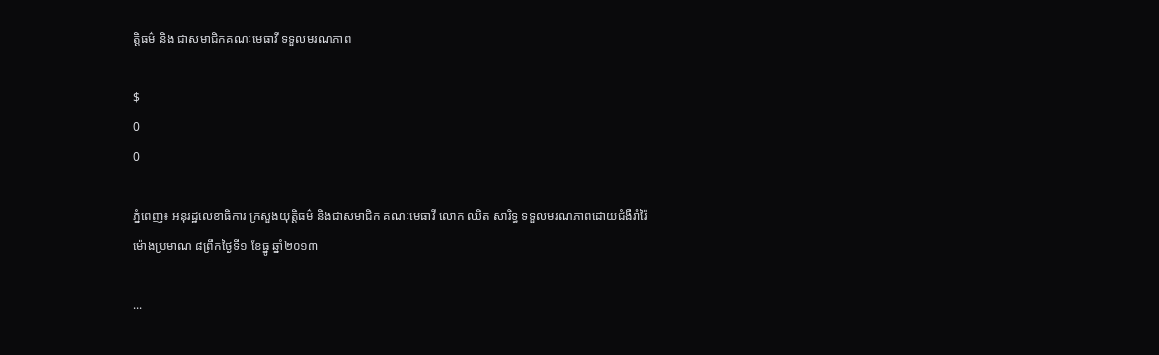ត្តិធម៌ និង ជាសមាជិកគណៈមេធាវី ទទួលមរណភាព

$
0
0

ភ្នំពេញ៖ អនុរដ្ឋលេខាធិការ ក្រសួងយុត្តិធម៌ និងជាសមាជិក គណៈមេធាវី លោក ឈិត សារិទ្ធ ទទួលមរណភាពដោយជំងឺរាំរ៉ៃ ម៉ោងប្រមាណ ៨ព្រឹកថ្ងៃទី១ ខែធ្នូ ឆ្នាំ២០១៣

...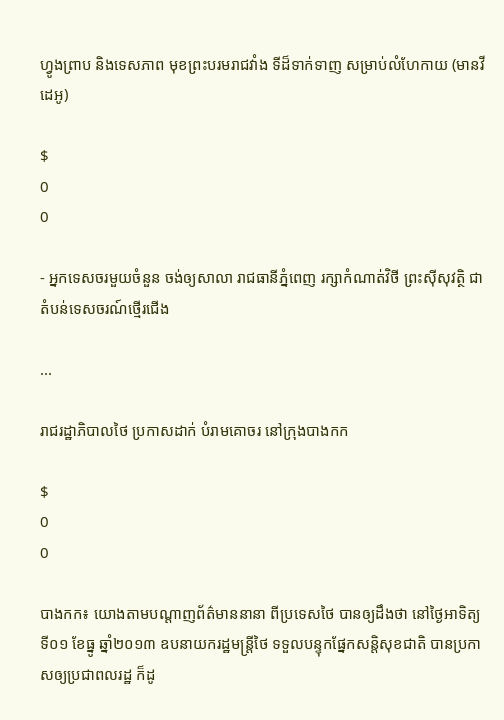ហ្វូងព្រាប និងទេសភាព មុខព្រះបរមរាជវាំង ទីដ៏ទាក់ទាញ សម្រាប់លំហែកាយ (មានវីដេអូ)

$
0
0

- អ្នកទេសចរមួយចំនួន ចង់ឲ្យសាលា រាជធានីភ្នំពេញ រក្សាកំណាត់វិថី ព្រះស៊ីសុវត្ថិ ជាតំបន់ទេសចរណ៍ថ្មើរជើង

...

រាជរដ្ឋាភិបាលថៃ ប្រកាសដាក់ បំរាមគោចរ នៅក្រុងបាងកក

$
0
0

បាងកក៖ យោងតាមបណ្តាញព័ត៌មាននានា ពីប្រទេសថៃ បានឲ្យដឹងថា នៅថ្ងៃអាទិត្យ ទី០១ ខែធ្នូ ឆ្នាំ២០១៣ ឧបនាយករដ្ឋមន្រ្តីថៃ ទទួលបន្ទុកផ្នែកសន្តិសុខជាតិ បានប្រកាសឲ្យប្រជាពលរដ្ឋ ក៏ដូ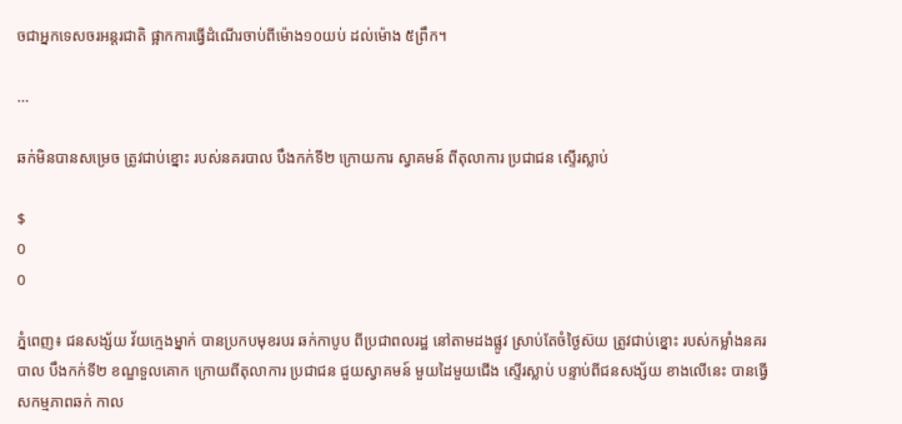ចជាអ្នកទេសចរអន្តរជាតិ ផ្អាកការធ្វើដំណើរចាប់ពីម៉ោង១០យប់ ដល់ម៉ោង ៥ព្រឹក។

...

ឆក់មិនបានសម្រេច ត្រូវជាប់ខ្នោះ របស់នគរបាល បឹងកក់ទី២ ក្រោយការ ស្វាគមន៍ ពីតុលាការ ប្រជាជន ស្ទើរស្លាប់

$
0
0

ភ្នំពេញ៖ ជនសង្ស័យ វ័យក្មេងម្នាក់ បានប្រកបមុខរបរ ឆក់កាបូប ពីប្រជាពលរដ្ឋ នៅតាមដងផ្លូវ ស្រាប់តែចំថ្ងៃស៊យ ត្រូវជាប់ខ្នោះ របស់កម្លាំងនគរបាល បឹងកក់ទី២ ខណ្ឌទួលគោក ក្រោយពីតុលាការ ប្រជាជន ជួយស្វាគមន៍ មួយដៃមួយជើង ស្ទើរស្លាប់ បន្ទាប់ពីជនសង្ស័យ ខាងលើនេះ បានធ្វើសកម្មភាពឆក់ កាល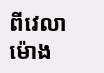ពីវេលាម៉ោង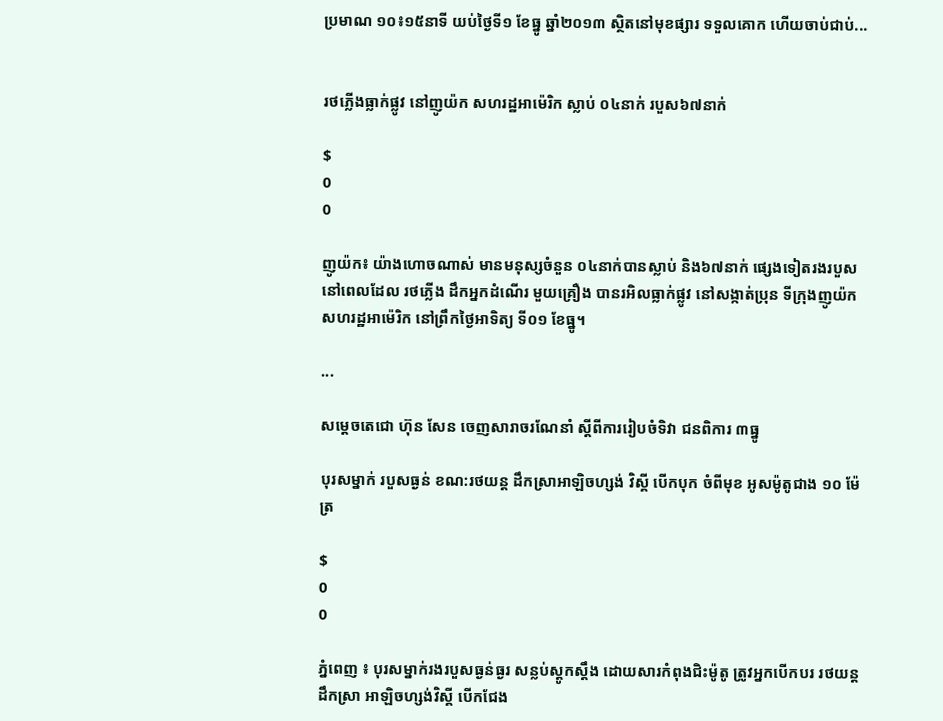ប្រមាណ ១០៖១៥នាទី យប់ថ្ងៃទី១ ខែធ្នូ ឆ្នាំ២០១៣ ស្ថិតនៅមុខផ្សារ ទទួលគោក ហើយចាប់ជាប់...


រថភ្លើងធ្លាក់ផ្លូវ នៅញូយ៉ក សហរដ្ឋអាម៉េរិក ស្លាប់ ០៤នាក់ របួស៦៧នាក់

$
0
0

ញូយ៉ក៖ យ៉ាងហោចណាស់ មានមនុស្សចំនួន ០៤នាក់បានស្លាប់ និង៦៧នាក់ ផេ្សងទៀតរងរបួស នៅពេលដែល រថភ្លើង ដឹកអ្នកដំណើរ មួយគ្រឿង បានរអិលធ្លាក់ផ្លូវ នៅសង្កាត់ប្រុន ទីក្រុងញូយ៉ក សហរដ្ឋអាម៉េរិក នៅព្រឹកថ្ងៃអាទិត្យ ទី០១ ខែធ្នូ។

...

សម្តេចតេជោ ហ៊ុន សែន ចេញសារាចរណែនាំ ស្តីពីការរៀបចំទិវា ជនពិការ ៣ធ្នូ

បុរសម្នាក់ របួសធ្ងន់ ខណ:រថយន្ត ដឹកស្រាអាឡិចហ្សង់ វិស្គី បើកបុក ចំពីមុខ អូសម៉ូតូជាង ១០ ម៉ែត្រ

$
0
0

ភ្នំពេញ ៖ បុរសម្នាក់រងរបួសធ្ងន់ធ្ងរ សន្លប់ស្តូកស្តឹង ដោយសារកំពុងជិះម៉ូតូ ត្រូវអ្នកបើកបរ រថយន្តដឹកស្រា អាឡិចហ្សង់វិស្គី បើកជែង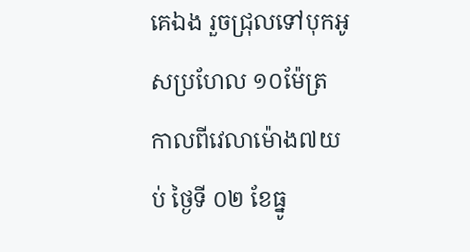គេឯង រួចជ្រុលទៅបុកអូសប្រហែល ១០ម៉ែត្រ កាលពីវេលាម៉ោង៧យប់ ថ្ងៃទី ០២ ខែធ្នូ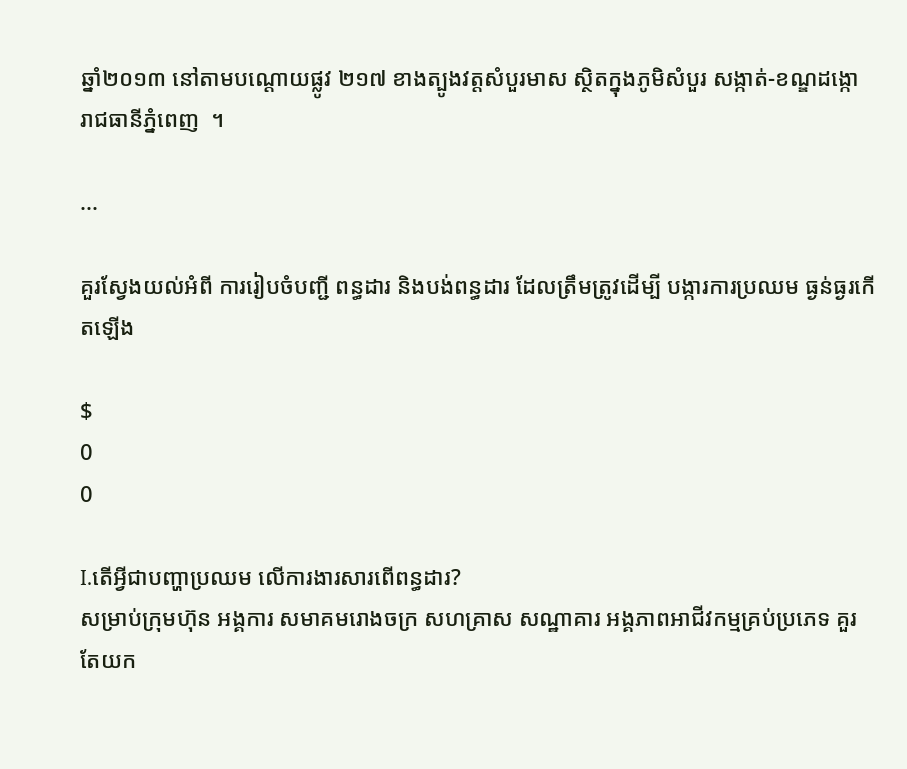ឆ្នាំ២០១៣ នៅតាមបណ្តោយផ្លូវ ២១៧ ខាងត្បូងវត្តសំបួរមាស ស្ថិតក្នុងភូមិសំបួរ សង្កាត់-ខណ្ឌដង្កោ រាជធានីភ្នំពេញ  ។

...

គួរស្វែងយល់អំពី ការរៀបចំបញ្ជី ពន្ធដារ និងបង់ពន្ធដារ ដែលត្រឹមត្រូវដើម្បី បង្ការការប្រឈម ធ្ងន់ធ្ងរកើតឡើង

$
0
0

I.តើអ្វីជាបញ្ហាប្រឈម លើការងារសារពើពន្ធដារ?
សម្រាប់ក្រុមហ៊ុន អង្គការ សមាគមរោងចក្រ សហគ្រាស សណ្ឋាគារ អង្គភាពអាជីវកម្មគ្រប់ប្រភេទ គួរតែយក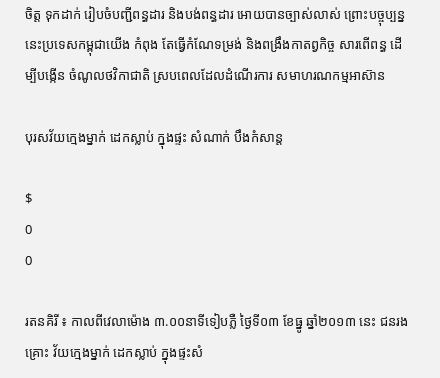ចិត្ត ទុកដាក់ រៀបចំបញ្ជីពន្ធដារ និងបង់ពន្ធដារ អោយបានច្បាស់លាស់ ព្រោះបច្ចុប្បន្ននេះប្រទេសកម្ពុជាយើង កំពុង តែធ្វើកំណែទម្រង់ និងពង្រឹងកាតព្វកិច្ច សារពើពន្ធ ដើម្បីបង្កើន ចំណូលថវិកាជាតិ ស្របពេលដែលដំណើរការ សមាហរណកម្មអាស៊ាន

បុរសវ័យក្មេងម្នាក់ ដេកស្លាប់ ក្នុងផ្ទះ សំណាក់ បឹងកំសាន្ត

$
0
0

រតនគិរី ៖ កាលពីវេលាម៉ោង ៣.០០នាទីទៀបភ្លឺ ថ្ងៃទី០៣ ខែធ្នូ ឆ្នាំ២០១៣ នេះ ជនរងគ្រោះ វ័យក្មេងម្នាក់ ដេកស្លាប់ ក្នុងផ្ទះសំ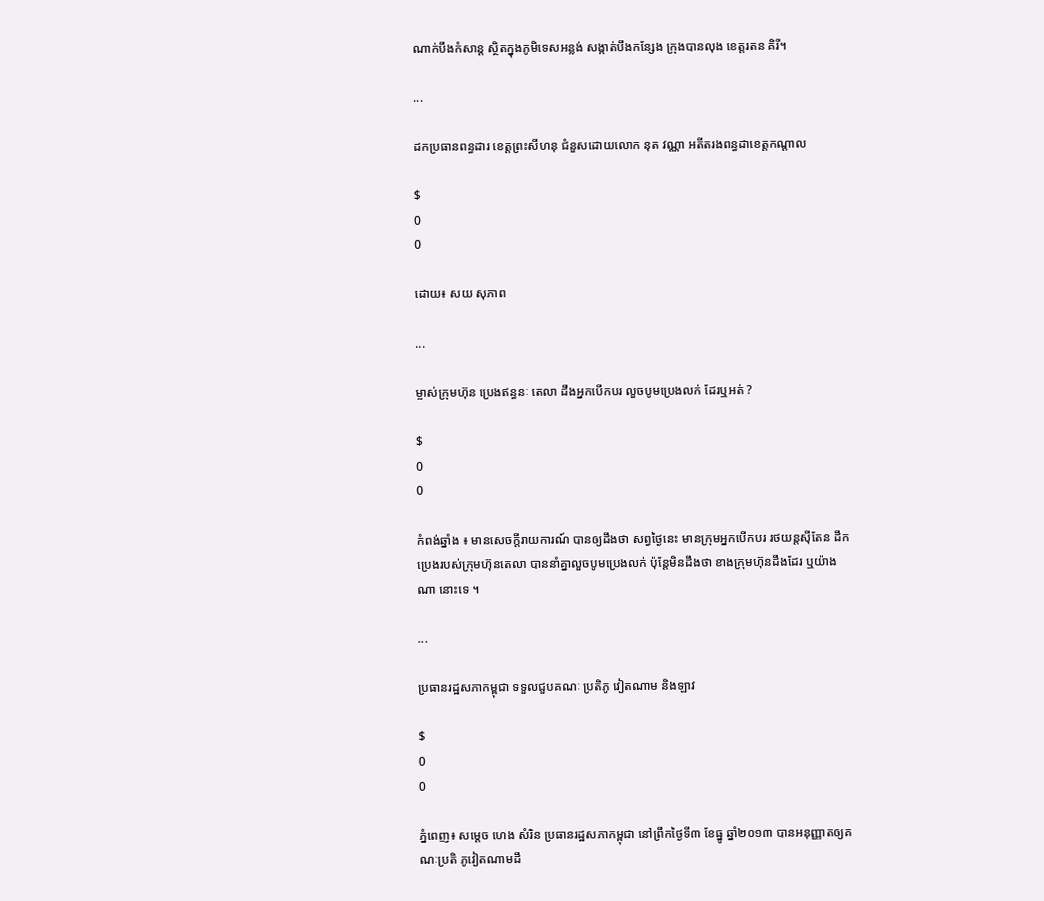ណាក់បឹងកំសាន្ត ស្ថិតក្នុងភូមិទេសអន្លង់ សង្កាត់បឹងកន្សែង ក្រុងបានលុង ខេត្តរតន គិរី។

...

ដកប្រធានពន្ធដារ ខេត្តព្រះសីហនុ ជំនួសដោយលោក នុត វណ្ណា អតីតរងពន្ធដាខេត្តកណ្តាល

$
0
0

ដោយ៖ សយ សុភាព

...

ម្ចាស់ក្រុមហ៊ុន ប្រេងឥន្ធនៈ តេលា ដឹងអ្នកបើកបរ លួចបូមប្រេងលក់ ដែរឬអត់ ?

$
0
0

កំពង់ឆ្នាំង ៖ មានសេចក្តីរាយការណ៍ បានឲ្យដឹងថា សព្វថ្ងៃនេះ មានក្រុមអ្នកបើកបរ រថយន្តស៊ីតែន ដឹក ប្រេងរបស់ក្រុមហ៊ុនតេលា បាននាំគ្នាលួចបូមប្រេងលក់ ប៉ុន្តែមិនដឹងថា ខាងក្រុមហ៊ុនដឹងដែរ ឬយ៉ាងណា នោះទេ ។

...

ប្រធានរដ្ឋសភាកម្ពុជា ទទួលជួបគណៈ ប្រតិភូ វៀតណាម និងឡាវ

$
0
0

ភ្នំពេញ៖ សម្តេច ហេង សំរិន ប្រធានរដ្ឋសភាកម្ពុជា នៅព្រឹកថ្ងៃទី៣ ខែធ្នូ ឆ្នាំ២០១៣ បានអនុញ្ញាតឲ្យគណៈប្រតិ ភូវៀតណាមដឹ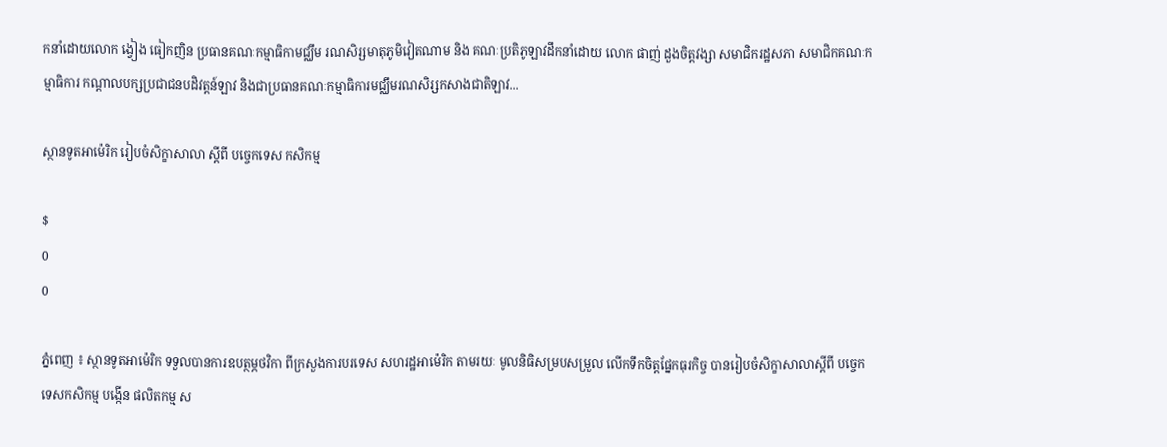កនាំដោយលោក ង្វៀង ធៀកញិន ប្រធានគណៈកម្មាធិកាមជ្ឈឹម រណសិរ្សមាតុភូមិវៀតណាម និង គណៈប្រតិភូឡាវដឹកនាំដោយ លោក ផាញ់ ដួងចិត្តវង្សា សមាជិករដ្ឋសភា សមាជិកគណៈកម្មាធិការ កណ្តាលបក្សប្រជាជនបដិវត្តន៍ឡាវ និងជាប្រធានគណៈកម្មាធិការមជ្ឈឹមរណសិរ្សកសាងជាតិឡាវ...

ស្ថានទូតអាម៉េរិក រៀបចំសិក្ខាសាលា ស្តីពី បច្ចេកទេស កសិកម្ម

$
0
0

ភ្នំពេញ ៖ ស្ថានទូតអាម៉េរិក ទទួលបានការឧបត្ថម្ភថវិកា ពីក្រសួងការបរទេស សហរដ្ឋអាម៉េរិក តាមរយៈ មូលនិធិសម្របសម្រួល លើកទឹកចិត្តផ្នែកធុរកិច្ច បានរៀបចំសិក្ខាសាលាស្តីពី បច្ចេកទេសកសិកម្ម បង្កើន ផលិតកម្ម ស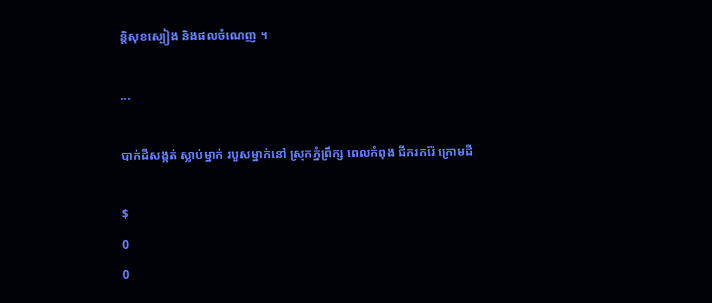ន្តិសុខស្បៀង និងផលចំណេញ ។

...

បាក់ដីសង្កត់ ស្លាប់ម្នាក់ របួសម្នាក់នៅ ស្រុកភ្នំព្រឹក្ស ពេលកំពុង ជីករករ៉ែ ក្រោមដី

$
0
0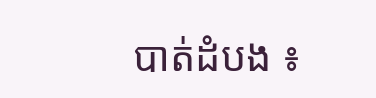បាត់ដំបង ៖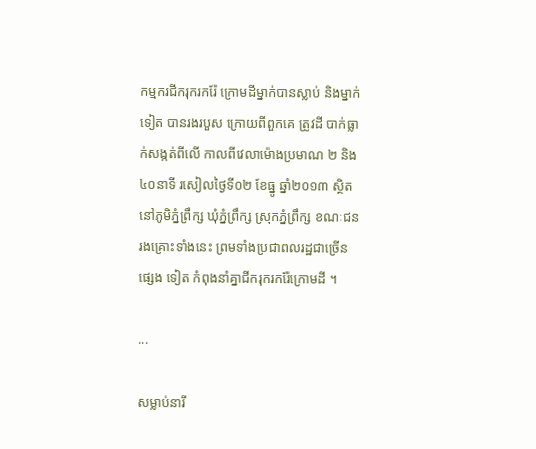កម្មករជីករុករករ៉ែ ក្រោមដីម្នាក់បានស្លាប់ និងម្នាក់ទៀត បានរងរបួស ក្រោយពីពួកគេ ត្រូវដី បាក់ធ្លាក់សង្កត់ពីលើ កាលពីវេលាម៉ោងប្រមាណ ២ និង៤០នាទី រសៀលថ្ងៃទី០២ ខែធ្នូ ឆ្នាំ២០១៣ ស្ថិត នៅភូមិភ្នំព្រឹក្ស ឃុំភ្នំព្រឹក្ស ស្រុកភ្នំព្រឹក្ស ខណៈជនរងគ្រោះទាំងនេះ ព្រមទាំងប្រជាពលរដ្ឋជាច្រើនផ្សេង ទៀត កំពុងនាំគ្នាជីករុករករ៉ែក្រោមដី ។

...

សម្លាប់នារី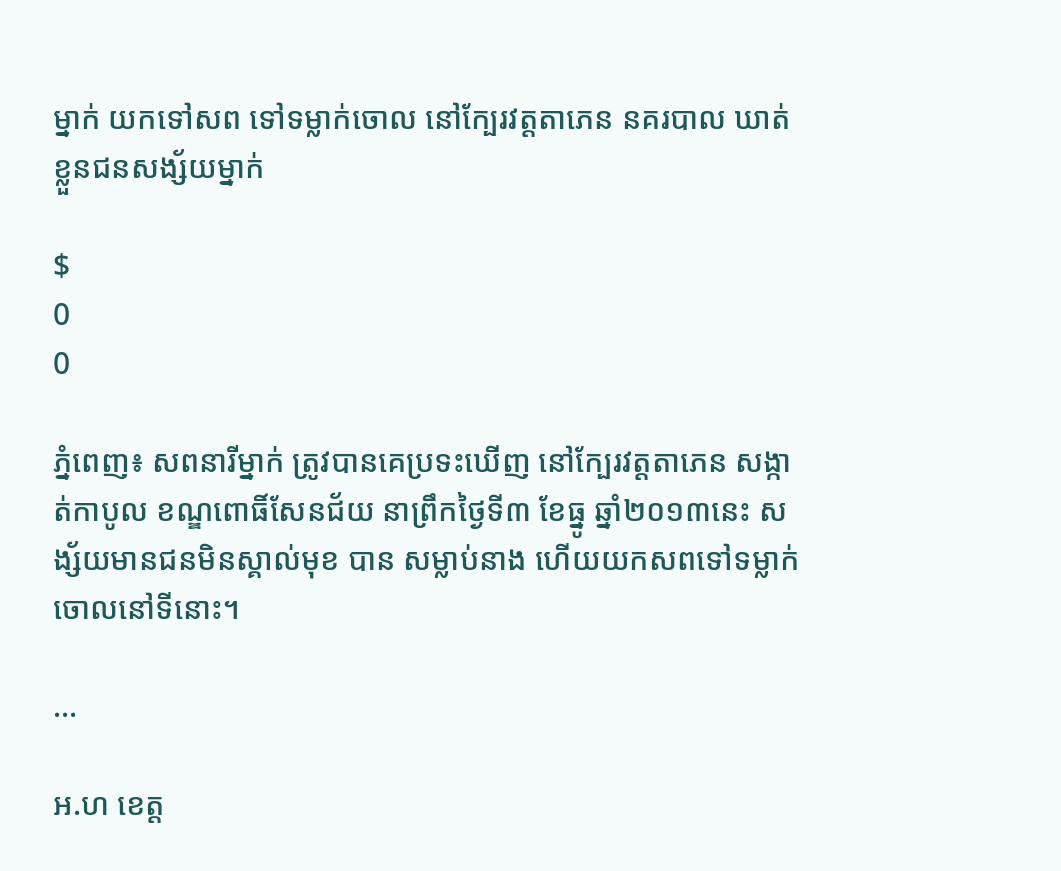ម្នាក់ យកទៅសព ទៅទម្លាក់ចោល នៅក្បែរវត្តតាភេន នគរបាល ឃាត់ខ្លួនជនសង្ស័យម្នាក់

$
0
0

ភ្នំពេញ៖ សពនារីម្នាក់ ត្រូវបានគេប្រទះឃើញ នៅក្បែរវត្តតាភេន សង្កាត់កាបូល ខណ្ឌពោធិ៍សែនជ័យ នាព្រឹកថ្ងៃទី៣ ខែធ្នូ ឆ្នាំ២០១៣នេះ សង្ស័យមានជនមិនស្គាល់មុខ បាន សម្លាប់នាង ហើយយកសពទៅទម្លាក់ ចោលនៅទីនោះ។

...

អ.ហ ខេត្ត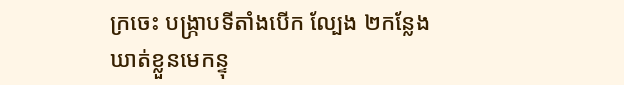ក្រចេះ បង្ក្រាបទីតាំងបើក ល្បែង ២កន្លែង ឃាត់ខ្លួនមេកន្ទុ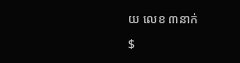យ លេខ ៣នាក់

$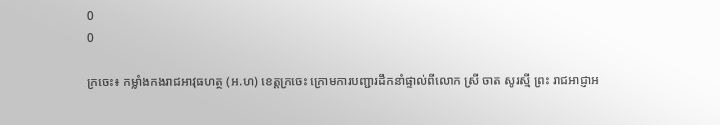0
0

ក្រចេះ៖ កម្លាំងកងរាជអាវុធហត្ថ (អ.ហ) ខេត្តក្រចេះ ក្រោមការបញ្ជារដឹកនាំផ្ទាល់ពីលោក ស្រី ចាត សូរស្មី ព្រះ រាជអាជ្ញាអ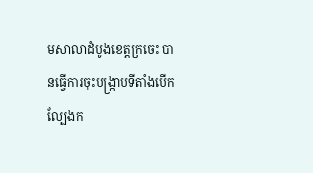មសាលាដំបូងខេត្តក្រចេះ បានធ្វើការចុះបង្ក្រាបទីតាំងបើកល្បែងក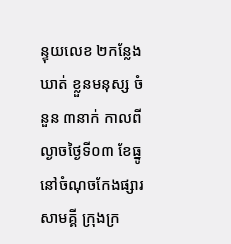ន្ទុយលេខ ២កន្លែងឃាត់ ខ្លួនមនុស្ស ចំនួន ៣នាក់ កាលពីល្ងាចថ្ងៃទី០៣ ខែធ្នូ នៅចំណុចកែងផ្សារសាមគ្គី ក្រុងក្រ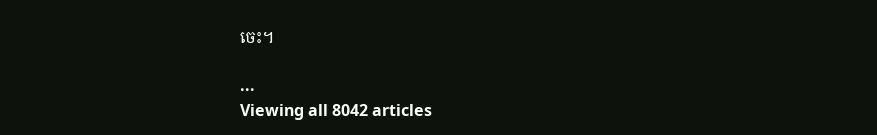ចេះ។

...
Viewing all 8042 articles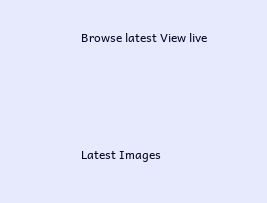Browse latest View live




Latest Images